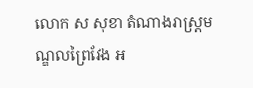លោក ស សុខា តំណាងរាស្ត្រមណ្ឌលព្រៃវែង អ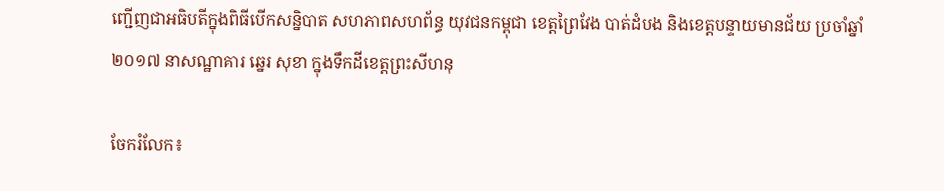ញ្ជើញជាអធិបតីក្នុងពិធីបើកសន្និបាត សហភាពសហព័ន្ធ យុវជនកម្ពុជា ខេត្តព្រៃវែង បាត់ដំបង និងខេត្តបន្ទាយមានជ័យ ប្រចាំឆ្នាំ២០១៧ នាសណ្ឋាគារ ឆ្នេរ សុខា ក្នុងទឹកដីខេត្តព្រះសីហនុ

ចែករំលែក៖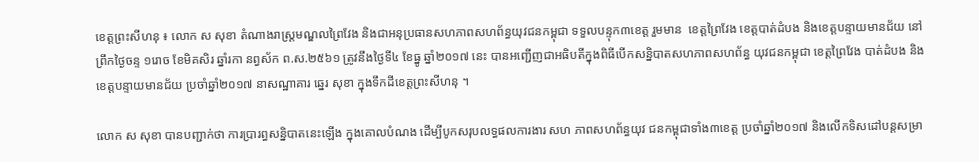ខេត្តព្រះសីហនុ ៖ លោក ស សុខា តំណាងរាស្ត្រមណ្ឌលព្រៃវែង និងជាអនុប្រធានសហភាពសហព័ន្ធយុវជនកម្ពុជា ទទួលបន្ទុក៣ខេត្ត រួមមាន  ខេត្តព្រៃវែង ខេត្តបាត់ដំបង និងខេត្តបន្ទាយមានជ័យ នៅព្រឹកថ្ងៃចន្ទ ១រោច ខែមិគសិរ ឆ្នាំរកា នព្វស័ក ព.ស.២៥៦១ ត្រូវនឹងថ្ងៃទី៤ ខែធ្នូ ឆ្នាំ២០១៧ នេះ បានអញ្ជើញជាអធិបតីក្នុងពិធីបើកសន្និបាតសហភាពសហព័ន្ធ យុវជនកម្ពុជា ខេត្តព្រៃវែង បាត់ដំបង និងខេត្តបន្ទាយមានជ័យ ប្រចាំឆ្នាំ២០១៧ នាសណ្ឋាគារ ឆ្នេរ សុខា ក្នុងទឹកដីខេត្តព្រះសីហនុ ។

លោក ស សុខា បានបញ្ជាក់ថា ការប្រារព្ធសន្និបាតនេះឡើង ក្នុងគោលបំណង ដើម្បីបូកសរុបលទ្ធផលការងារ សហ ភាពសហព័ន្ធយុវ ជនកម្ពុជាទាំង៣ខេត្ត ប្រចាំឆ្នាំ២០១៧ និងលើកទិសដៅបន្តសម្រា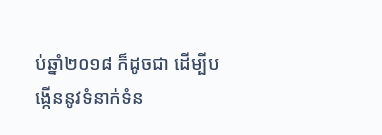ប់ឆ្នាំ២០១៨ ក៏ដូចជា ដើម្បីបង្កើននូវទំនាក់ទំន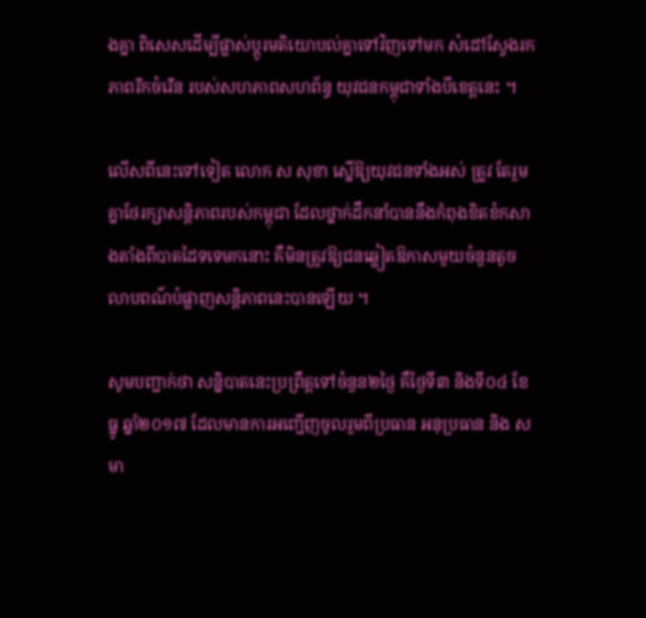ងគ្នា ពិសេសដើម្បីផ្លាស់ប្តូរមតិយោបល់គ្នាទៅវិញទៅមក សំដៅស្វែងរកភាពរីកចំរើន របស់សហភាពសហព័ន្ធ យុវជនកម្ពុជាទាំងបីខេត្តនេះ ។

លើសពីនេះទៅទៀត លោក ស សុខា ស្នើឱ្យយុវជនទាំងអស់ ត្រូវ តែរួមគ្នាថែរក្សាសន្តិភាពរបស់កម្ពុជា ដែលថ្នាក់ដឹកនាំបាននឹងកំពុងខិតខំកសាងតាំងពីបាតដៃទទេមកនោះ គឺមិនត្រូវឱ្យជនឆ្លៀតឱកាសមួយចំនួនតូច លាបពណ៌បំផ្លាញសន្តិភាពនេះបានឡើយ ។

សូមបញ្ជាក់ថា សន្និបាតនេះប្រព្រឹត្តទៅចំនួន២ថ្ងៃ គឺថ្ងៃទី៣ និងទី០៤ ខែធ្នូ ឆ្នាំ២០១៧ ដែលមានការអញ្ជើញចូលរួមពីប្រធាន អនុប្រធាន និង សមា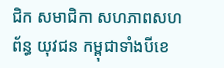ជិក សមាជិកា សហភាពសហព័ន្ធ យុវជន កម្ពុជាទាំងបីខេ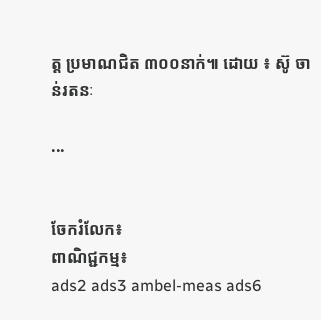ត្ត ប្រមាណជិត ៣០០នាក់៕ ដោយ ៖ ស៊ូ ចាន់រតនៈ

...


ចែករំលែក៖
ពាណិជ្ជកម្ម៖
ads2 ads3 ambel-meas ads6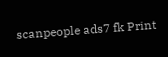scanpeople ads7 fk Print